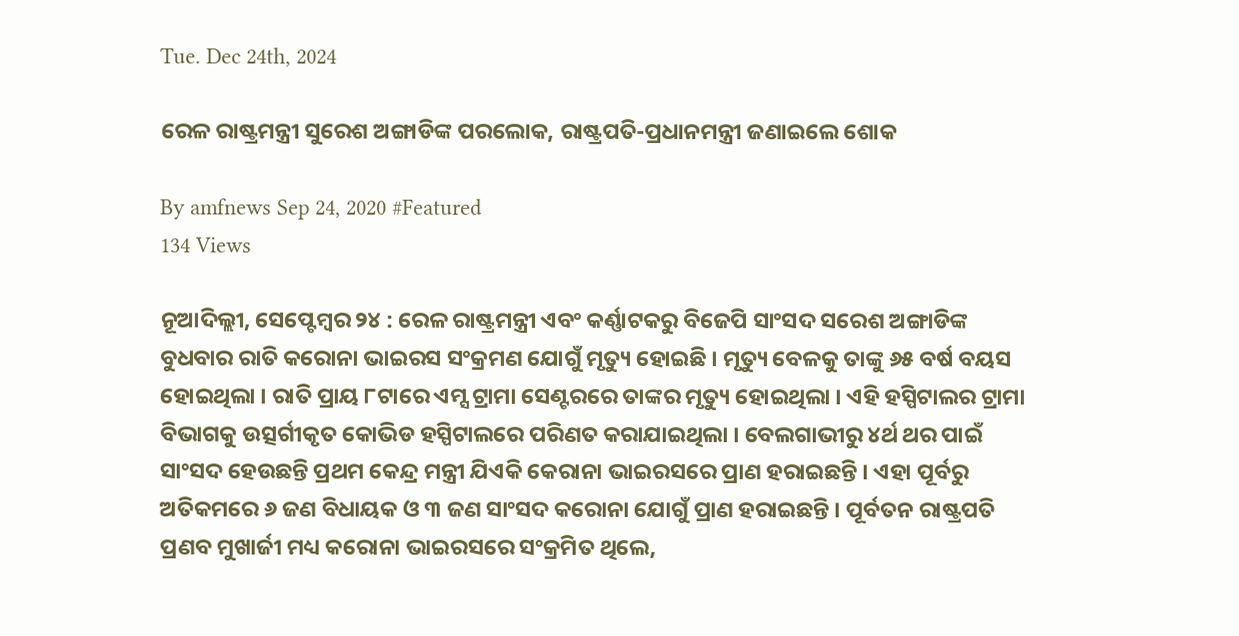Tue. Dec 24th, 2024

ରେଳ ରାଷ୍ଟ୍ରମନ୍ତ୍ରୀ ସୁରେଶ ଅଙ୍ଗାଡିଙ୍କ ପରଲୋକ, ରାଷ୍ଟ୍ରପତି-ପ୍ରଧାନମନ୍ତ୍ରୀ ଜଣାଇଲେ ଶୋକ

By amfnews Sep 24, 2020 #Featured
134 Views

ନୂଆଦିଲ୍ଲୀ, ସେପ୍ଟେମ୍ବର ୨୪ : ରେଳ ରାଷ୍ଟ୍ରମନ୍ତ୍ରୀ ଏବଂ କର୍ଣ୍ଣାଟକରୁ ବିଜେପି ସାଂସଦ ସରେଶ ଅଙ୍ଗାଡିଙ୍କ ବୁଧବାର ରାତି କରୋନା ଭାଇରସ ସଂକ୍ରମଣ ଯୋଗୁଁ ମୃତ୍ୟୁ ହୋଇଛି । ମୃତ୍ୟୁ ବେଳକୁ ତାଙ୍କୁ ୬୫ ବର୍ଷ ବୟସ ହୋଇଥିଲା । ରାତି ପ୍ରାୟ ୮ଟାରେ ଏମ୍ସ ଟ୍ରାମା ସେଣ୍ଟରରେ ତାଙ୍କର ମୃତ୍ୟୁ ହୋଇଥିଲା । ଏହି ହସ୍ପିଟାଲର ଟ୍ରାମା ବିଭାଗକୁ ଉତ୍ସର୍ଗୀକୃତ କୋଭିଡ ହସ୍ପିଟାଲରେ ପରିଣତ କରାଯାଇଥିଲା । ବେଲଗାଭୀରୁ ୪ର୍ଥ ଥର ପାଇଁ ସାଂସଦ ହେଉଛନ୍ତି ପ୍ରଥମ କେନ୍ଦ୍ର ମନ୍ତ୍ରୀ ଯିଏକି କେରାନା ଭାଇରସରେ ପ୍ରାଣ ହରାଇଛନ୍ତି । ଏହା ପୂର୍ବରୁ ଅତିକମରେ ୬ ଜଣ ବିଧାୟକ ଓ ୩ ଜଣ ସାଂସଦ କରୋନା ଯୋଗୁଁ ପ୍ରାଣ ହରାଇଛନ୍ତି । ପୂର୍ବତନ ରାଷ୍ଟ୍ରପତି ପ୍ରଣବ ମୁଖାର୍ଜୀ ମଧ୍ୟ କରୋନା ଭାଇରସରେ ସଂକ୍ରମିତ ଥିଲେ,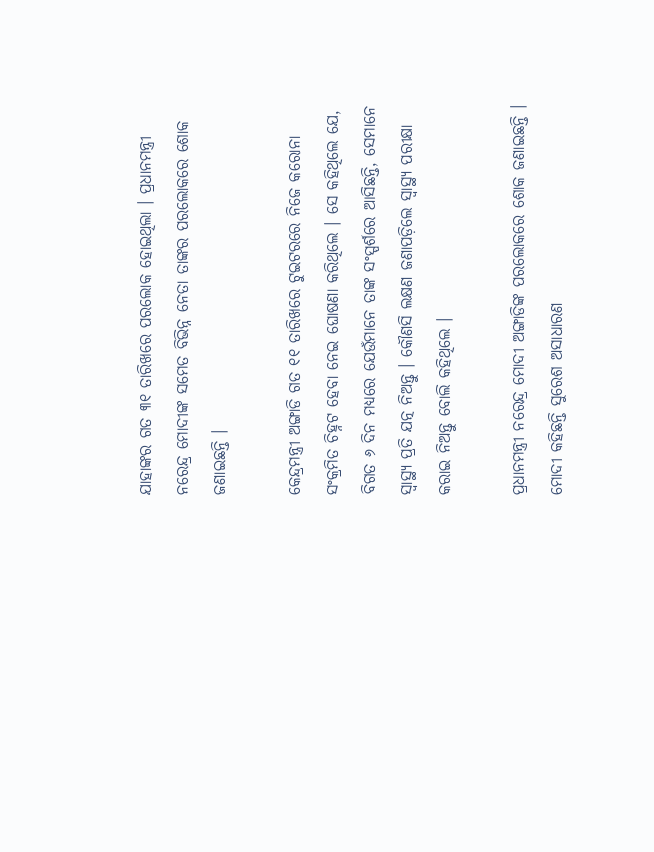ଯାହାଙ୍କର ଗତ ୩୧ ତାରିଖରେ ପରଲୋକ ହୋଇଥିଲା । ପ୍ରଧାନମନ୍ତ୍ରୀ ନରେନ୍ଦ୍ର ମୋଦୀଙ୍କ ସମେତ ବିଭିନ୍ନ ନେତା ତାଙ୍କର ପରଲୋକରେ ଶୋକ ଜଣାଇଛନ୍ତି ।

କେନ୍ଦ୍ରମନ୍ତ୍ରୀ ଅଙ୍ଗାଡି ଗତ ୧୧ ତାରିଖରେ ଟୁଇଟରରେ ନିଜେ କରୋନା ସଂକ୍ରମିତ ଚିହ୍ନଟ ହେବା ନେଇ ଘୋଷଣା କରିଥିଲେ । ସେ କହିଥିଲେ ଯେ, ବିଗତ ୬ ଦିନ ମଧ୍ୟରେ ଯେଉଁମାନେ ତାଙ୍କ ସଂସ୍ପର୍ଶରେ ଆସିଛନ୍ତି, ସେମାନେ ସ୍ୱାସ୍ଥ୍ୟ ପ୍ରତି ଯତ୍ନ ନିଅନ୍ତୁ । କୌଣସି ଲକ୍ଷଣ ଜଣାପଡ଼ିଲେ ସ୍ୱାସ୍ଥ୍ୟ ପରୀକ୍ଷା କରାଇ ନିଅନ୍ତୁ ବୋଲି କହିଥିଲେ ।

ପ୍ରଧାନମନ୍ତ୍ରୀ ନରେନ୍ଦ୍ର ମୋଦୀ ଅଙ୍ଗାଡିଙ୍କ ପରଲୋକରେ ଶୋକ ଜଣାଇଛନ୍ତି । ମୋଦୀ କହିଛନ୍ତି ସୁରେଶ ଅସାଧାରଣ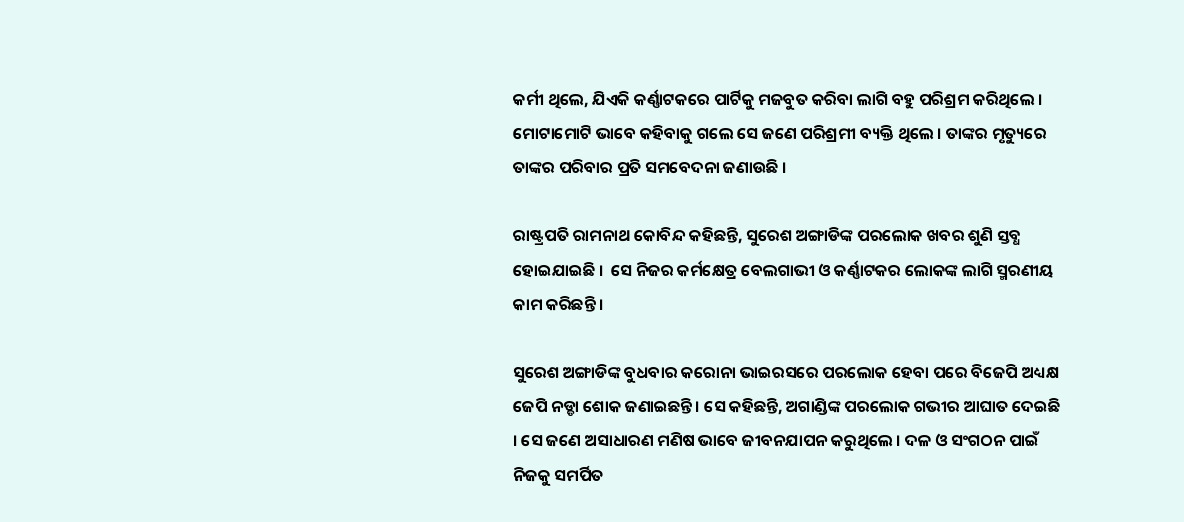କର୍ମୀ ଥିଲେ, ଯିଏକି କର୍ଣ୍ଣାଟକରେ ପାର୍ଟିକୁ ମଜବୁତ କରିବା ଲାଗି ବହୁ ପରିଶ୍ରମ କରିଥିଲେ । ମୋଟାମୋଟି ଭାବେ କହିବାକୁ ଗଲେ ସେ ଜଣେ ପରିଶ୍ରମୀ ବ୍ୟକ୍ତି ଥିଲେ । ତାଙ୍କର ମୃତ୍ୟୁରେ ତାଙ୍କର ପରିବାର ପ୍ରତି ସମବେଦନା ଜଣାଉଛି ।

ରାଷ୍ଟ୍ରପତି ରାମନାଥ କୋବିନ୍ଦ କହିଛନ୍ତି, ସୁରେଶ ଅଙ୍ଗାଡିଙ୍କ ପରଲୋକ ଖବର ଶୁଣି ସ୍ତବ୍ଧ ହୋଇଯାଇଛି ।  ସେ ନିଜର କର୍ମକ୍ଷେତ୍ର ବେଲଗାଭୀ ଓ କର୍ଣ୍ଣାଟକର ଲୋକଙ୍କ ଲାଗି ସ୍ମରଣୀୟ କାମ କରିଛନ୍ତି ।

ସୁରେଶ ଅଙ୍ଗାଡିଙ୍କ ବୁଧବାର କରୋନା ଭାଇରସରେ ପରଲୋକ ହେବା ପରେ ବିଜେପି ଅଧ୍ୟକ୍ଷ ଜେପି ନଡ୍ଡା ଶୋକ ଜଣାଇଛନ୍ତି । ସେ କହିଛନ୍ତି, ଅଗାଣ୍ଡିଙ୍କ ପରଲୋକ ଗଭୀର ଆଘାତ ଦେଇଛି । ସେ ଜଣେ ଅସାଧାରଣ ମଣିଷ ଭାବେ ଜୀବନଯାପନ କରୁଥିଲେ । ଦଳ ଓ ସଂଗଠନ ପାଇଁ ନିଜକୁ ସମର୍ପିତ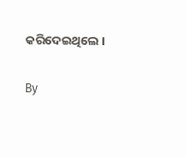କରିଦେଇଥିଲେ ।

By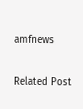amfnews

Related Post